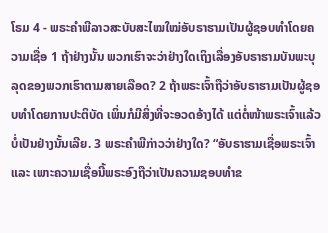ໂຣມ 4 - ພຣະຄຳພີລາວສະບັບສະໄໝໃໝ່ອັບຣາຮາມເປັນຜູ້ຊອບທຳໂດຍຄວາມເຊື່ອ 1 ຖ້າຢ່າງນັ້ນ ພວກເຮົາຈະວ່າຢ່າງໃດເຖິງເລື່ອງອັບຣາຮາມບັນພະບຸລຸດຂອງພວກເຮົາຕາມສາຍເລືອດ? 2 ຖ້າພຣະເຈົ້າຖືວ່າອັບຣາຮາມເປັນຜູ້ຊອບທຳໂດຍການປະຕິບັດ ເພິ່ນກໍມີສິ່ງທີ່ຈະອວດອ້າງໄດ້ ແຕ່ຕໍ່ໜ້າພຣະເຈົ້າແລ້ວບໍ່ເປັນຢ່າງນັ້ນເລີຍ. 3 ພຣະຄຳພີກ່າວວ່າຢ່າງໃດ? “ອັບຣາຮາມເຊື່ອພຣະເຈົ້າ ແລະ ເພາະຄວາມເຊື່ອນີ້ພຣະອົງຖືວ່າເປັນຄວາມຊອບທຳຂ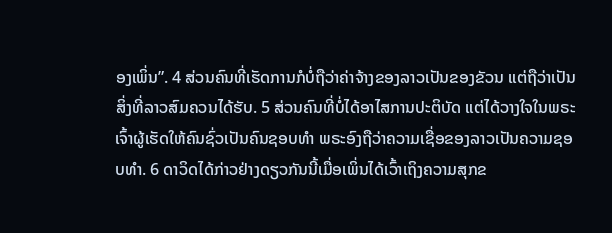ອງເພິ່ນ”. 4 ສ່ວນຄົນທີ່ເຮັດການກໍບໍ່ຖືວ່າຄ່າຈ້າງຂອງລາວເປັນຂອງຂັວນ ແຕ່ຖືວ່າເປັນສິ່ງທີ່ລາວສົມຄວນໄດ້ຮັບ. 5 ສ່ວນຄົນທີ່ບໍ່ໄດ້ອາໄສການປະຕິບັດ ແຕ່ໄດ້ວາງໃຈໃນພຣະເຈົ້າຜູ້ເຮັດໃຫ້ຄົນຊົ່ວເປັນຄົນຊອບທຳ ພຣະອົງຖືວ່າຄວາມເຊື່ອຂອງລາວເປັນຄວາມຊອບທຳ. 6 ດາວິດໄດ້ກ່າວຢ່າງດຽວກັນນີ້ເມື່ອເພິ່ນໄດ້ເວົ້າເຖິງຄວາມສຸກຂ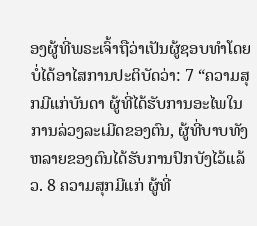ອງຜູ້ທີ່ພຣະເຈົ້າຖືວ່າເປັນຜູ້ຊອບທຳໂດຍບໍ່ໄດ້ອາໄສການປະຕິບັດວ່າ: 7 “ຄວາມສຸກມີແກ່ບັນດາ ຜູ້ທີ່ໄດ້ຮັບການອະໄພໃນການລ່ວງລະເມີດຂອງຕົນ, ຜູ້ທີ່ບາບທັງຫລາຍຂອງຕົນໄດ້ຮັບການປົກບັງໄວ້ແລ້ວ. 8 ຄວາມສຸກມີແກ່ ຜູ້ທີ່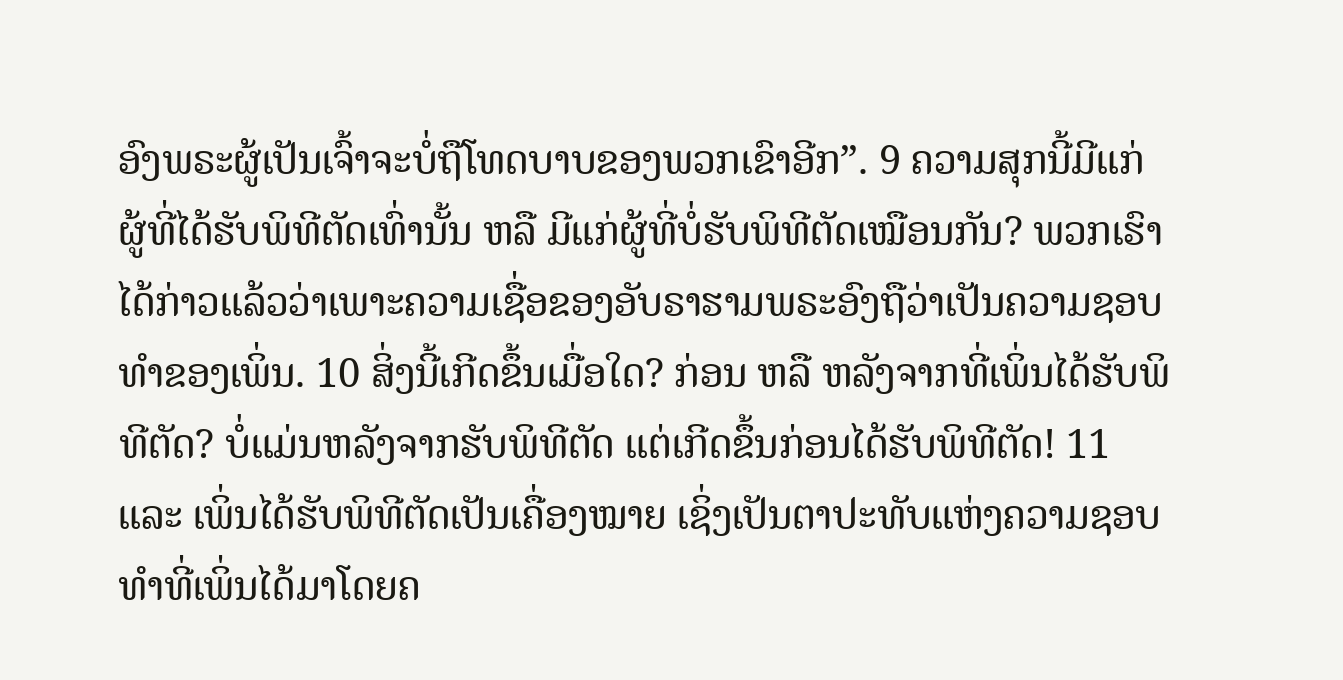ອົງພຣະຜູ້ເປັນເຈົ້າຈະບໍ່ຖືໂທດບາບຂອງພວກເຂົາອີກ”. 9 ຄວາມສຸກນີ້ມີແກ່ຜູ້ທີ່ໄດ້ຮັບພິທີຕັດເທົ່ານັ້ນ ຫລື ມີແກ່ຜູ້ທີ່ບໍ່ຮັບພິທີຕັດເໝືອນກັນ? ພວກເຮົາໄດ້ກ່າວແລ້ວວ່າເພາະຄວາມເຊື່ອຂອງອັບຣາຮາມພຣະອົງຖືວ່າເປັນຄວາມຊອບທຳຂອງເພິ່ນ. 10 ສິ່ງນີ້ເກີດຂຶ້ນເມື່ອໃດ? ກ່ອນ ຫລື ຫລັງຈາກທີ່ເພິ່ນໄດ້ຮັບພິທີຕັດ? ບໍ່ແມ່ນຫລັງຈາກຮັບພິທີຕັດ ແຕ່ເກີດຂຶ້ນກ່ອນໄດ້ຮັບພິທີຕັດ! 11 ແລະ ເພິ່ນໄດ້ຮັບພິທີຕັດເປັນເຄື່ອງໝາຍ ເຊິ່ງເປັນຕາປະທັບແຫ່ງຄວາມຊອບທຳທີ່ເພິ່ນໄດ້ມາໂດຍຄ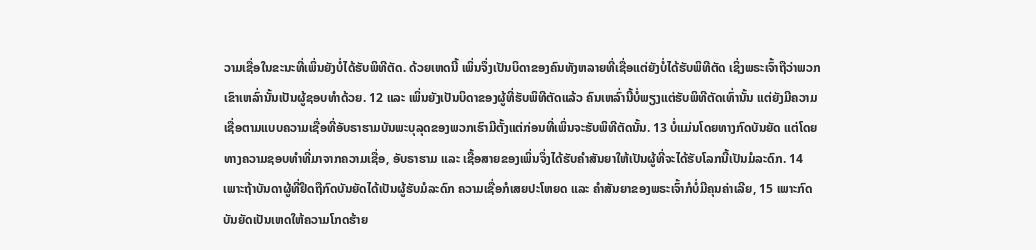ວາມເຊື່ອໃນຂະນະທີ່ເພິ່ນຍັງບໍ່ໄດ້ຮັບພິທີຕັດ. ດ້ວຍເຫດນີ້ ເພິ່ນຈຶ່ງເປັນບິດາຂອງຄົນທັງຫລາຍທີ່ເຊື່ອແຕ່ຍັງບໍ່ໄດ້ຮັບພິທີຕັດ ເຊິ່ງພຣະເຈົ້າຖືວ່າພວກເຂົາເຫລົ່ານັ້ນເປັນຜູ້ຊອບທຳດ້ວຍ. 12 ແລະ ເພິ່ນຍັງເປັນບິດາຂອງຜູ້ທີ່ຮັບພິທີຕັດແລ້ວ ຄົນເຫລົ່ານີ້ບໍ່ພຽງແຕ່ຮັບພິທີຕັດເທົ່ານັ້ນ ແຕ່ຍັງມີຄວາມເຊື່ອຕາມແບບຄວາມເຊື່ອທີ່ອັບຣາຮາມບັນພະບຸລຸດຂອງພວກເຮົາມີຕັ້ງແຕ່ກ່ອນທີ່ເພິ່ນຈະຮັບພິທີຕັດນັ້ນ. 13 ບໍ່ແມ່ນໂດຍທາງກົດບັນຍັດ ແຕ່ໂດຍທາງຄວາມຊອບທຳທີ່ມາຈາກຄວາມເຊື່ອ, ອັບຣາຮາມ ແລະ ເຊື້ອສາຍຂອງເພິ່ນຈຶ່ງໄດ້ຮັບຄຳສັນຍາໃຫ້ເປັນຜູ້ທີ່ຈະໄດ້ຮັບໂລກນີ້ເປັນມໍລະດົກ. 14 ເພາະຖ້າບັນດາຜູ້ທີ່ຢຶດຖືກົດບັນຍັດໄດ້ເປັນຜູ້ຮັບມໍລະດົກ ຄວາມເຊື່ອກໍເສຍປະໂຫຍດ ແລະ ຄຳສັນຍາຂອງພຣະເຈົ້າກໍບໍ່ມີຄຸນຄ່າເລີຍ, 15 ເພາະກົດບັນຍັດເປັນເຫດໃຫ້ຄວາມໂກດຮ້າຍ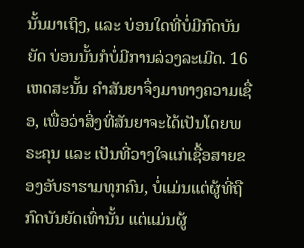ນັ້ນມາເຖິງ, ແລະ ບ່ອນໃດທີ່ບໍ່ມີກົດບັນຍັດ ບ່ອນນັ້ນກໍບໍ່ມີການລ່ວງລະເມີດ. 16 ເຫດສະນັ້ນ ຄຳສັນຍາຈຶ່ງມາທາງຄວາມເຊື່ອ, ເພື່ອວ່າສິ່ງທີ່ສັນຍາຈະໄດ້ເປັນໂດຍພຣະຄຸນ ແລະ ເປັນທີ່ວາງໃຈແກ່ເຊື້ອສາຍຂອງອັບຣາຮາມທຸກຄົນ, ບໍ່ແມ່ນແຕ່ຜູ້ທີ່ຖືກົດບັນຍັດເທົ່ານັ້ນ ແຕ່ແມ່ນຜູ້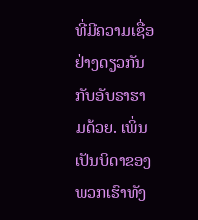ທີ່ມີຄວາມເຊື່ອຢ່າງດຽວກັນກັບອັບຣາຮາມດ້ວຍ. ເພິ່ນເປັນບິດາຂອງພວກເຮົາທັງ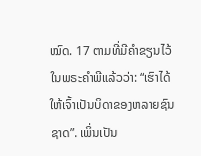ໝົດ. 17 ຕາມທີ່ມີຄຳຂຽນໄວ້ໃນພຣະຄຳພີແລ້ວວ່າ: “ເຮົາໄດ້ໃຫ້ເຈົ້າເປັນບິດາຂອງຫລາຍຊົນຊາດ”. ເພິ່ນເປັນ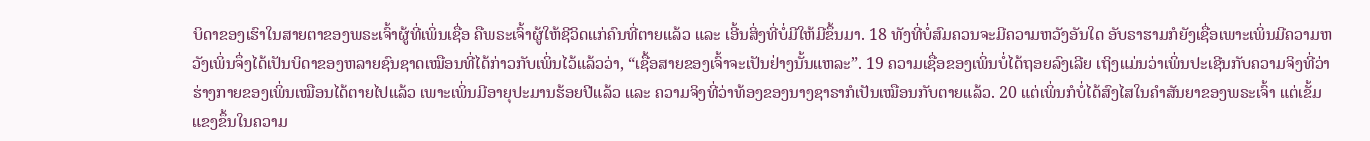ບິດາຂອງເຮົາໃນສາຍຕາຂອງພຣະເຈົ້າຜູ້ທີ່ເພິ່ນເຊື່ອ ຄືພຣະເຈົ້າຜູ້ໃຫ້ຊີວິດແກ່ຄົນທີ່ຕາຍແລ້ວ ແລະ ເອີ້ນສິ່ງທີ່ບໍ່ມີໃຫ້ມີຂຶ້ນມາ. 18 ທັງທີ່ບໍ່ສົມຄວນຈະມີຄວາມຫວັງອັນໃດ ອັບຣາຮາມກໍຍັງເຊື່ອເພາະເພິ່ນມີຄວາມຫວັງເພິ່ນຈຶ່ງໄດ້ເປັນບິດາຂອງຫລາຍຊົນຊາດເໝືອນທີ່ໄດ້ກ່າວກັບເພິ່ນໄວ້ແລ້ວວ່າ, “ເຊື້ອສາຍຂອງເຈົ້າຈະເປັນຢ່າງນັ້ນແຫລະ”. 19 ຄວາມເຊື່ອຂອງເພິ່ນບໍ່ໄດ້ຖອຍລົງເລີຍ ເຖິງແມ່ນວ່າເພິ່ນປະເຊີນກັບຄວາມຈິງທີ່ວ່າຮ່າງກາຍຂອງເພິ່ນເໝືອນໄດ້ຕາຍໄປແລ້ວ ເພາະເພິ່ນມີອາຍຸປະມານຮ້ອຍປີແລ້ວ ແລະ ຄວາມຈິງທີ່ວ່າທ້ອງຂອງນາງຊາຣາກໍເປັນເໝືອນກັບຕາຍແລ້ວ. 20 ແຕ່ເພິ່ນກໍບໍ່ໄດ້ສົງໄສໃນຄຳສັນຍາຂອງພຣະເຈົ້າ ແຕ່ເຂັ້ມແຂງຂຶ້ນໃນຄວາມ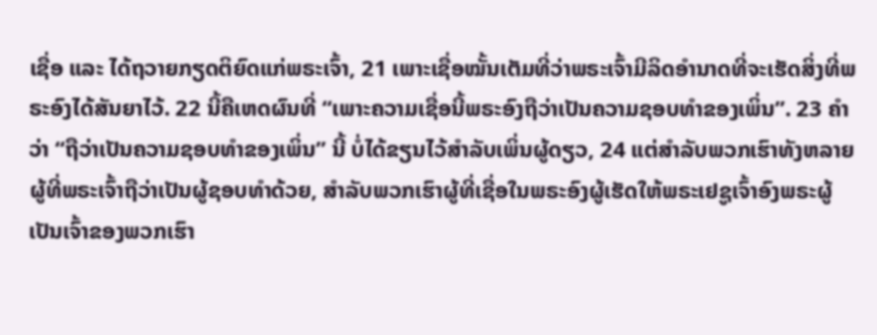ເຊື່ອ ແລະ ໄດ້ຖວາຍກຽດຕິຍົດແກ່ພຣະເຈົ້າ, 21 ເພາະເຊື່ອໝັ້ນເຕັມທີ່ວ່າພຣະເຈົ້າມີລິດອຳນາດທີ່ຈະເຮັດສິ່ງທີ່ພຣະອົງໄດ້ສັນຍາໄວ້. 22 ນີ້ຄືເຫດຜົນທີ່ “ເພາະຄວາມເຊື່ອນີ້ພຣະອົງຖືວ່າເປັນຄວາມຊອບທຳຂອງເພິ່ນ”. 23 ຄຳວ່າ “ຖືວ່າເປັນຄວາມຊອບທຳຂອງເພິ່ນ” ນີ້ ບໍ່ໄດ້ຂຽນໄວ້ສຳລັບເພິ່ນຜູ້ດຽວ, 24 ແຕ່ສຳລັບພວກເຮົາທັງຫລາຍຜູ້ທີ່ພຣະເຈົ້າຖືວ່າເປັນຜູ້ຊອບທຳດ້ວຍ, ສຳລັບພວກເຮົາຜູ້ທີ່ເຊື່ອໃນພຣະອົງຜູ້ເຮັດໃຫ້ພຣະເຢຊູເຈົ້າອົງພຣະຜູ້ເປັນເຈົ້າຂອງພວກເຮົາ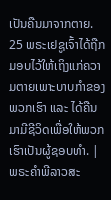ເປັນຄືນມາຈາກຕາຍ. 25 ພຣະເຢຊູເຈົ້າໄດ້ຖືກມອບໄວ້ໃຫ້ເຖິງແກ່ຄວາມຕາຍເພາະບາບກຳຂອງພວກເຮົາ ແລະ ໄດ້ຄືນມາມີຊີວິດເພື່ອໃຫ້ພວກເຮົາເປັນຜູ້ຊອບທຳ. |
ພຣະຄຳພີລາວສະ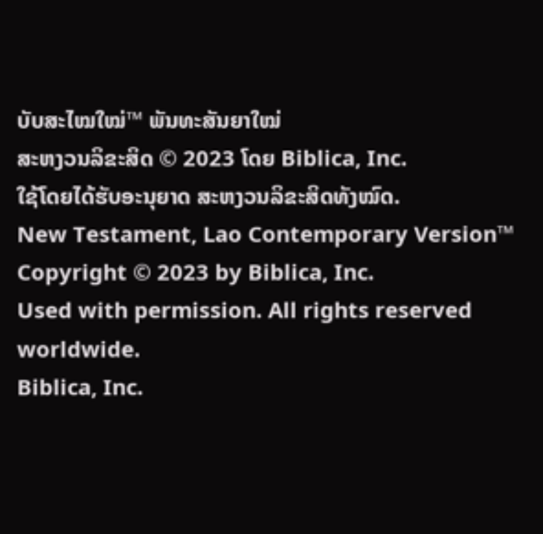ບັບສະໄໝໃໝ່™ ພັນທະສັນຍາໃໝ່
ສະຫງວນລິຂະສິດ © 2023 ໂດຍ Biblica, Inc.
ໃຊ້ໂດຍໄດ້ຮັບອະນຸຍາດ ສະຫງວນລິຂະສິດທັງໝົດ.
New Testament, Lao Contemporary Version™
Copyright © 2023 by Biblica, Inc.
Used with permission. All rights reserved worldwide.
Biblica, Inc.